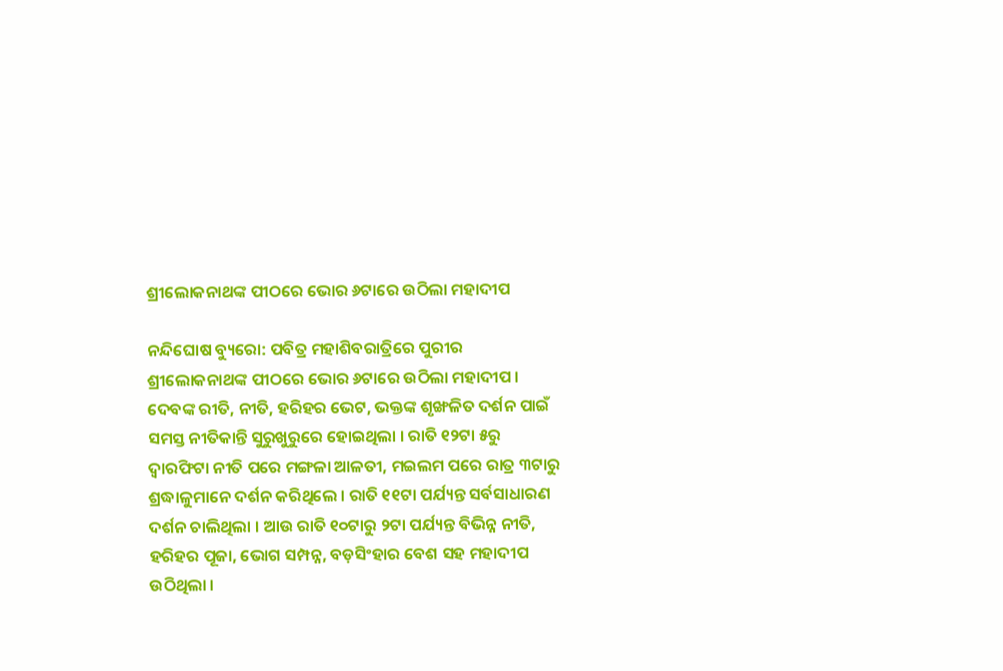ଶ୍ରୀଲୋକନାଥଙ୍କ ପୀଠରେ ଭୋର ୬ଟାରେ ଉଠିଲା ମହାଦୀପ

ନନ୍ଦିଘୋଷ ବ୍ୟୁରୋ: ପବିତ୍ର ମହାଶିବରାତ୍ରିରେ ପୁରୀର ଶ୍ରୀଲୋକନାଥଙ୍କ ପୀଠରେ ଭୋର ୬ଟାରେ ଉଠିଲା ମହାଦୀପ । ଦେବଙ୍କ ରୀତି, ନୀତି, ହରିହର ଭେଟ, ଭକ୍ତଙ୍କ ଶୃଙ୍ଖଳିତ ଦର୍ଶନ ପାଇଁ ସମସ୍ତ ନୀତିକାନ୍ତି ସୁରୁଖୁରୁରେ ହୋଇଥିଲା । ରାତି ୧୨ଟା ୫ରୁ ଦ୍ଵାରଫିଟା ନୀତି ପରେ ମଙ୍ଗଳା ଆଳତୀ, ମଇଲମ ପରେ ରାତ୍ର ୩ଟାରୁ ଶ୍ରଦ୍ଧାଳୁମାନେ ଦର୍ଶନ କରିଥିଲେ । ରାତି ୧୧ଟା ପର୍ଯ୍ୟନ୍ତ ସର୍ବସାଧାରଣ ଦର୍ଶନ ଚାଲିଥିଲା । ଆଉ ରାତି ୧୦ଟାରୁ ୨ଟା ପର୍ଯ୍ୟନ୍ତ ବିଭିନ୍ନ ନୀତି, ହରିହର ପୂଜା, ଭୋଗ ସମ୍ପନ୍ନ, ବଡ଼ସିଂହାର ବେଶ ସହ ମହାଦୀପ ଉଠିଥିଲା ।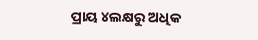ପ୍ରାୟ ୪ଲକ୍ଷରୁ ଅଧିକ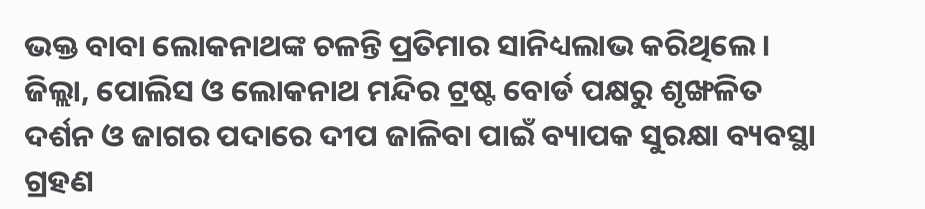ଭକ୍ତ ବାବା ଲୋକନାଥଙ୍କ ଚଳନ୍ତି ପ୍ରତିମାର ସାନିଧ୍ୟଲାଭ କରିଥିଲେ । ଜିଲ୍ଲା, ପୋଲିସ ଓ ଲୋକନାଥ ମନ୍ଦିର ଟ୍ରଷ୍ଟ ବୋର୍ଡ ପକ୍ଷରୁ ଶୃଙ୍ଖଳିତ ଦର୍ଶନ ଓ ଜାଗର ପଦାରେ ଦୀପ ଜାଳିବା ପାଇଁ ବ୍ୟାପକ ସୁରକ୍ଷା ବ୍ୟବସ୍ଥା ଗ୍ରହଣ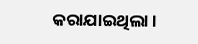କରାଯାଇଥିଲା ।